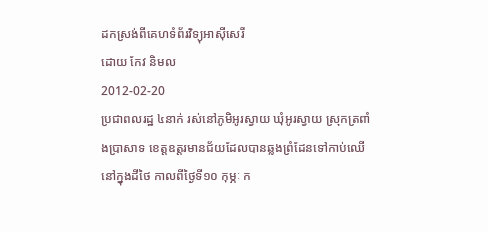ដកស្រង់ពីគេហទំព័រវិទ្យុអាស៊ីសេរី
ដោយ កែវ និមល
2012-02-20
ប្រជាពលរដ្ឋ ៤នាក់ រស់នៅភូមិអូរស្វាយ ឃុំអូរស្វាយ ស្រុកត្រពាំងប្រាសាទ ខេត្តឧត្តរមានជ័យដែលបានឆ្លងព្រំដែនទៅកាប់ឈើនៅក្នុងដីថៃ កាលពីថ្ងៃទី១០ កុម្ភៈ ក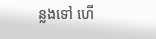ន្លងទៅ ហើ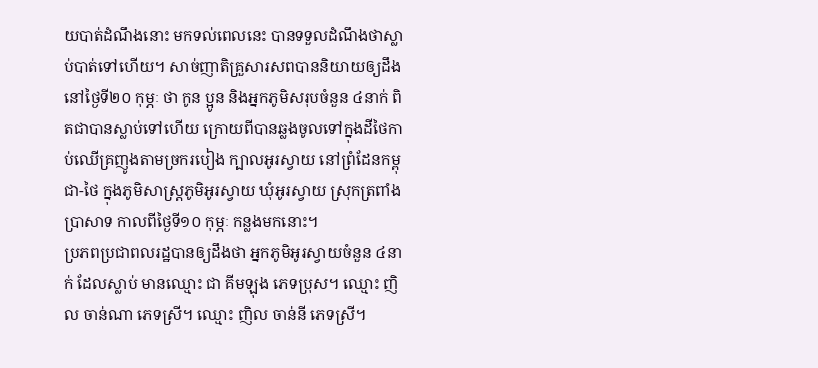យបាត់ដំណឹងនោះ មកទល់ពេលនេះ បានទទួលដំណឹងថាស្លាប់បាត់ទៅហើយ។ សាច់ញាតិគ្រួសារសពបាននិយាយឲ្យដឹងនៅថ្ងៃទី២០ កុម្ភៈ ថា កូន ប្អូន និងអ្នកភូមិសរុបចំនួន ៤នាក់ ពិតជាបានស្លាប់ទៅហើយ ក្រោយពីបានឆ្លងចូលទៅក្នុងដីថៃកាប់ឈើគ្រញូងតាមច្រករបៀង ក្បាលអូរស្វាយ នៅព្រំដែនកម្ពុជា-ថៃ ក្នុងភូមិសាស្ត្រភូមិអូរស្វាយ ឃុំអូរស្វាយ ស្រុកត្រពាំងប្រាសាទ កាលពីថ្ងៃទី១០ កុម្ភៈ កន្លងមកនោះ។
ប្រភពប្រជាពលរដ្ឋបានឲ្យដឹងថា អ្នកភូមិអូរស្វាយចំនួន ៤នាក់ ដែលស្លាប់ មានឈ្មោះ ជា គីមឡុង ភេទប្រុស។ ឈ្មោះ ញិល ចាន់ណា ភេទស្រី។ ឈ្មោះ ញិល ចាន់នី ភេទស្រី។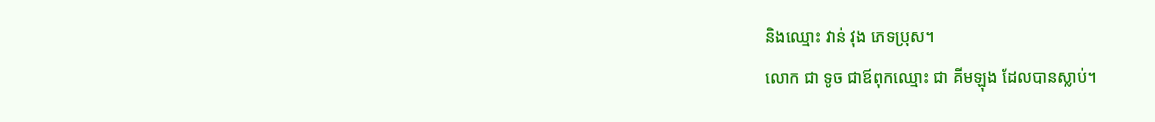និងឈ្មោះ វាន់ វុង ភេទប្រុស។
លោក ជា ទូច ជាឪពុកឈ្មោះ ជា គីមឡុង ដែលបានស្លាប់។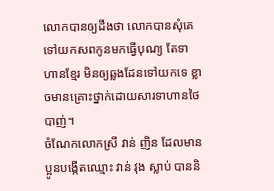លោកបានឲ្យដឹងថា លោកបានសុំគេទៅយកសពកូនមកធ្វើបុណ្យ តែទាហានខ្មែរ មិនឲ្យឆ្លងដែនទៅយកទេ ខ្លាចមានគ្រោះថ្នាក់ដោយសារទាហានថៃបាញ់។
ចំណែកលោកស្រី វាន់ ញិន ដែលមានប្អូនបង្កើតឈ្មោះ វាន់ វុង ស្លាប់ បាននិ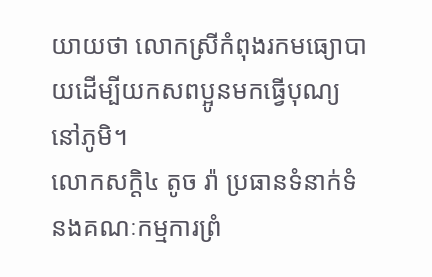យាយថា លោកស្រីកំពុងរកមធ្យោបាយដើម្បីយកសពប្អូនមកធ្វើបុណ្យនៅភូមិ។
លោកសក្ដិ៤ តូច រ៉ា ប្រធានទំនាក់ទំនងគណៈកម្មការព្រំ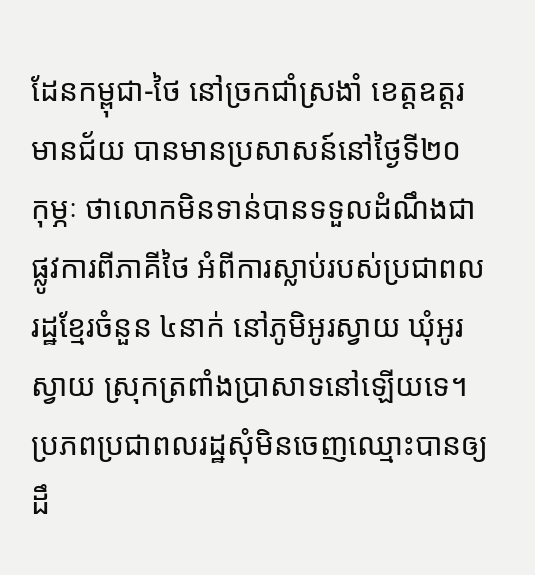ដែនកម្ពុជា-ថៃ នៅច្រកជាំស្រងាំ ខេត្តឧត្តរមានជ័យ បានមានប្រសាសន៍នៅថ្ងៃទី២០ កុម្ភៈ ថាលោកមិនទាន់បានទទួលដំណឹងជាផ្លូវការពីភាគីថៃ អំពីការស្លាប់របស់ប្រជាពលរដ្ឋខ្មែរចំនួន ៤នាក់ នៅភូមិអូរស្វាយ ឃុំអូរស្វាយ ស្រុកត្រពាំងប្រាសាទនៅឡើយទេ។
ប្រភពប្រជាពលរដ្ឋសុំមិនចេញឈ្មោះបានឲ្យដឹ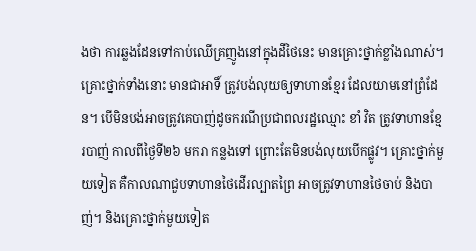ងថា ការឆ្លងដែនទៅកាប់ឈើគ្រញូងនៅក្នុងដីថៃនេះ មានគ្រោះថ្នាក់ខ្លាំងណាស់។ គ្រោះថ្នាក់ទាំងនោះ មានជាអាទិ៍ ត្រូវបង់លុយឲ្យទាហានខ្មែរ ដែលយាមនៅព្រំដែន។ បើមិនបង់អាចត្រូវគេបាញ់ដូចករណីប្រជាពលរដ្ឋឈ្មោះ ខាំ វិត ត្រូវទាហានខ្មែរបាញ់ កាលពីថ្ងៃទី២៦ មករា កន្លងទៅ ព្រោះតែមិនបង់លុយបើកផ្លូវ។ គ្រោះថ្នាក់មួយទៀត គឺកាលណាជួបទាហានថៃដើរល្បាតព្រៃ អាចត្រូវទាហានថៃចាប់ និងបាញ់។ និងគ្រោះថ្នាក់មួយទៀត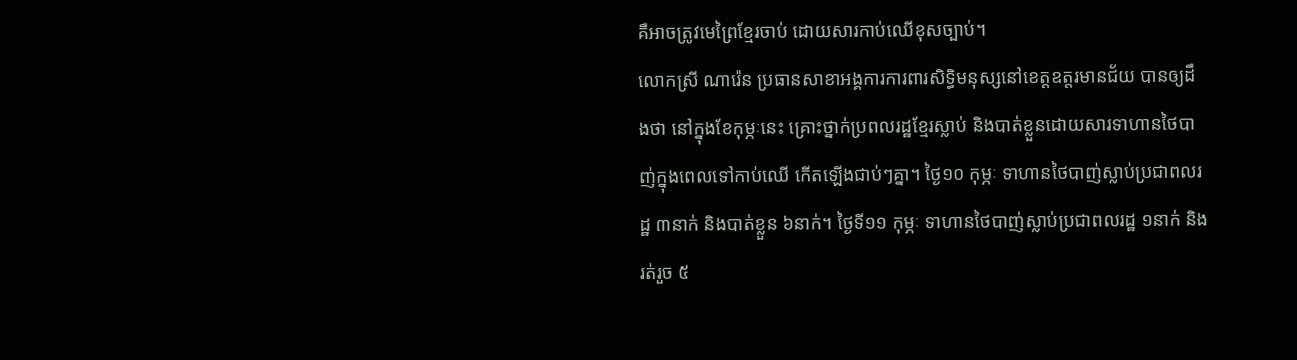គឺអាចត្រូវមេព្រៃខ្មែរចាប់ ដោយសារកាប់ឈើខុសច្បាប់។
លោកស្រី ណារ៉េន ប្រធានសាខាអង្គការការពារសិទ្ធិមនុស្សនៅខេត្តឧត្តរមានជ័យ បានឲ្យដឹងថា នៅក្នុងខែកុម្ភៈនេះ គ្រោះថ្នាក់ប្រពលរដ្ឋខ្មែរស្លាប់ និងបាត់ខ្លួនដោយសារទាហានថៃបាញ់ក្នុងពេលទៅកាប់ឈើ កើតឡើងជាប់ៗគ្នា។ ថ្ងៃ១០ កុម្ភៈ ទាហានថៃបាញ់ស្លាប់ប្រជាពលរដ្ឋ ៣នាក់ និងបាត់ខ្លួន ៦នាក់។ ថ្ងៃទី១១ កុម្ភៈ ទាហានថៃបាញ់ស្លាប់ប្រជាពលរដ្ឋ ១នាក់ និងរត់រួច ៥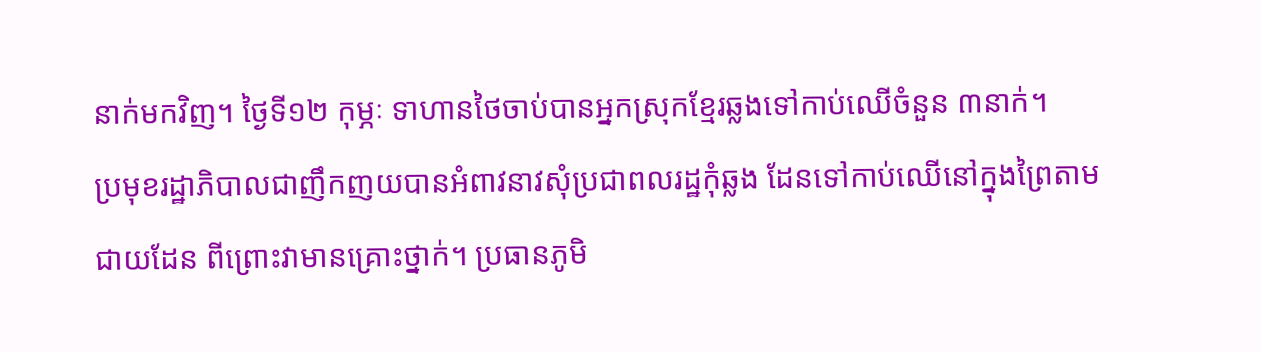នាក់មកវិញ។ ថ្ងៃទី១២ កុម្ភៈ ទាហានថៃចាប់បានអ្នកស្រុកខ្មែរឆ្លងទៅកាប់ឈើចំនួន ៣នាក់។
ប្រមុខរដ្ឋាភិបាលជាញឹកញយបានអំពាវនាវសុំប្រជាពលរដ្ឋកុំឆ្លង ដែនទៅកាប់ឈើនៅក្នុងព្រៃតាមជាយដែន ពីព្រោះវាមានគ្រោះថ្នាក់។ ប្រធានភូមិ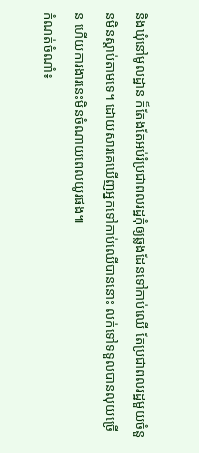និងឃុំនៅមូលដ្ឋាន ក៏តែងតែអប់រំប្រជាពលរដ្ឋកុំឲ្យឆ្លងដែនទៅកាប់ឈើ តែប្រជាពលរដ្ឋមួយចំនួនមិនស្ដាប់តាមទេ។ ដោយសារគេឃើញអ្នកទៅកាប់ឈើបាននោះ លក់ទៅទទួលបានលុយច្រើន ហើយការងារនេះមិនចំណាយពេលយូរផង៕
កំណត់ចំណាំ៖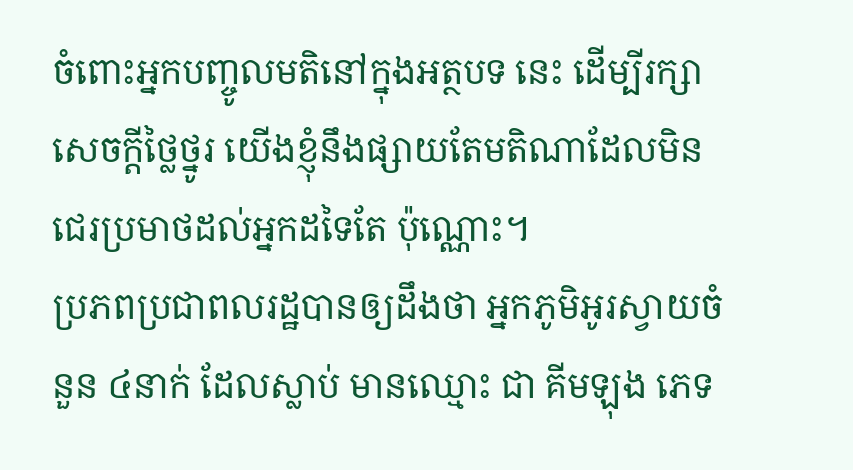ចំពោះអ្នកបញ្ចូលមតិនៅក្នុងអត្ថបទ នេះ ដើម្បីរក្សាសេចក្ដីថ្លៃថ្នូរ យើងខ្ញុំនឹងផ្សាយតែមតិណាដែលមិនជេរប្រមាថដល់អ្នកដទៃតែ ប៉ុណ្ណោះ។
ប្រភពប្រជាពលរដ្ឋបានឲ្យដឹងថា អ្នកភូមិអូរស្វាយចំនួន ៤នាក់ ដែលស្លាប់ មានឈ្មោះ ជា គីមឡុង ភេទ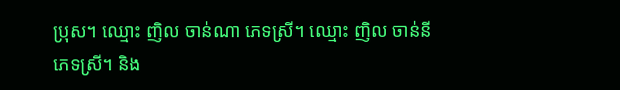ប្រុស។ ឈ្មោះ ញិល ចាន់ណា ភេទស្រី។ ឈ្មោះ ញិល ចាន់នី ភេទស្រី។ និង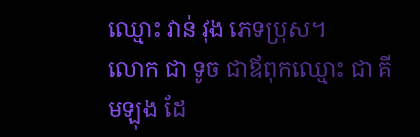ឈ្មោះ វាន់ វុង ភេទប្រុស។
លោក ជា ទូច ជាឪពុកឈ្មោះ ជា គីមឡុង ដែ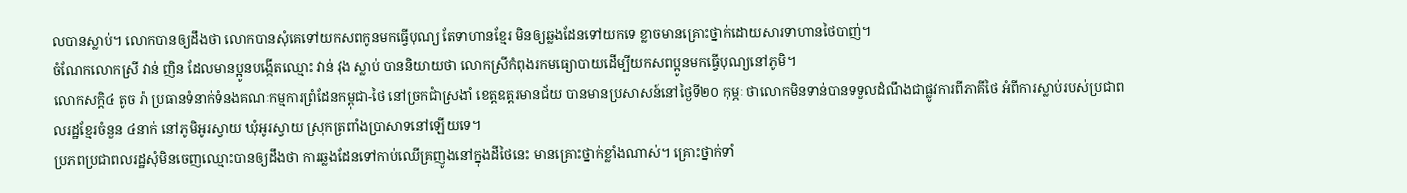លបានស្លាប់។ លោកបានឲ្យដឹងថា លោកបានសុំគេទៅយកសពកូនមកធ្វើបុណ្យ តែទាហានខ្មែរ មិនឲ្យឆ្លងដែនទៅយកទេ ខ្លាចមានគ្រោះថ្នាក់ដោយសារទាហានថៃបាញ់។
ចំណែកលោកស្រី វាន់ ញិន ដែលមានប្អូនបង្កើតឈ្មោះ វាន់ វុង ស្លាប់ បាននិយាយថា លោកស្រីកំពុងរកមធ្យោបាយដើម្បីយកសពប្អូនមកធ្វើបុណ្យនៅភូមិ។
លោកសក្ដិ៤ តូច រ៉ា ប្រធានទំនាក់ទំនងគណៈកម្មការព្រំដែនកម្ពុជា-ថៃ នៅច្រកជាំស្រងាំ ខេត្តឧត្តរមានជ័យ បានមានប្រសាសន៍នៅថ្ងៃទី២០ កុម្ភៈ ថាលោកមិនទាន់បានទទួលដំណឹងជាផ្លូវការពីភាគីថៃ អំពីការស្លាប់របស់ប្រជាពលរដ្ឋខ្មែរចំនួន ៤នាក់ នៅភូមិអូរស្វាយ ឃុំអូរស្វាយ ស្រុកត្រពាំងប្រាសាទនៅឡើយទេ។
ប្រភពប្រជាពលរដ្ឋសុំមិនចេញឈ្មោះបានឲ្យដឹងថា ការឆ្លងដែនទៅកាប់ឈើគ្រញូងនៅក្នុងដីថៃនេះ មានគ្រោះថ្នាក់ខ្លាំងណាស់។ គ្រោះថ្នាក់ទាំ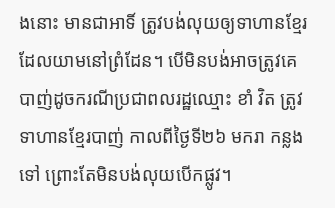ងនោះ មានជាអាទិ៍ ត្រូវបង់លុយឲ្យទាហានខ្មែរ ដែលយាមនៅព្រំដែន។ បើមិនបង់អាចត្រូវគេបាញ់ដូចករណីប្រជាពលរដ្ឋឈ្មោះ ខាំ វិត ត្រូវទាហានខ្មែរបាញ់ កាលពីថ្ងៃទី២៦ មករា កន្លងទៅ ព្រោះតែមិនបង់លុយបើកផ្លូវ។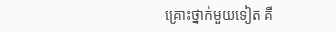គ្រោះថ្នាក់មួយទៀត គឺ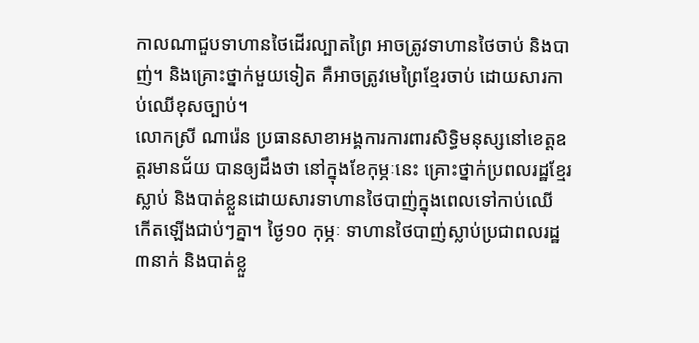កាលណាជួបទាហានថៃដើរល្បាតព្រៃ អាចត្រូវទាហានថៃចាប់ និងបាញ់។ និងគ្រោះថ្នាក់មួយទៀត គឺអាចត្រូវមេព្រៃខ្មែរចាប់ ដោយសារកាប់ឈើខុសច្បាប់។
លោកស្រី ណារ៉េន ប្រធានសាខាអង្គការការពារសិទ្ធិមនុស្សនៅខេត្តឧត្តរមានជ័យ បានឲ្យដឹងថា នៅក្នុងខែកុម្ភៈនេះ គ្រោះថ្នាក់ប្រពលរដ្ឋខ្មែរស្លាប់ និងបាត់ខ្លួនដោយសារទាហានថៃបាញ់ក្នុងពេលទៅកាប់ឈើ កើតឡើងជាប់ៗគ្នា។ ថ្ងៃ១០ កុម្ភៈ ទាហានថៃបាញ់ស្លាប់ប្រជាពលរដ្ឋ ៣នាក់ និងបាត់ខ្លួ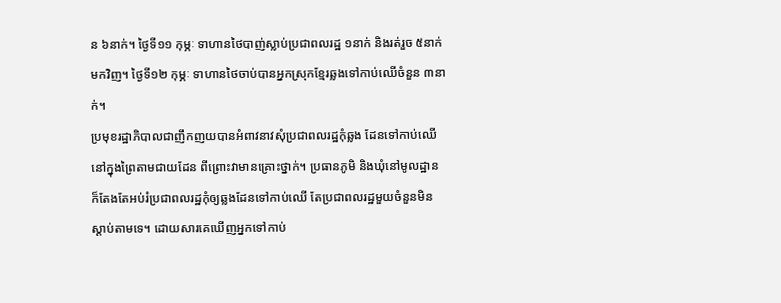ន ៦នាក់។ ថ្ងៃទី១១ កុម្ភៈ ទាហានថៃបាញ់ស្លាប់ប្រជាពលរដ្ឋ ១នាក់ និងរត់រួច ៥នាក់មកវិញ។ ថ្ងៃទី១២ កុម្ភៈ ទាហានថៃចាប់បានអ្នកស្រុកខ្មែរឆ្លងទៅកាប់ឈើចំនួន ៣នាក់។
ប្រមុខរដ្ឋាភិបាលជាញឹកញយបានអំពាវនាវសុំប្រជាពលរដ្ឋកុំឆ្លង ដែនទៅកាប់ឈើនៅក្នុងព្រៃតាមជាយដែន ពីព្រោះវាមានគ្រោះថ្នាក់។ ប្រធានភូមិ និងឃុំនៅមូលដ្ឋាន ក៏តែងតែអប់រំប្រជាពលរដ្ឋកុំឲ្យឆ្លងដែនទៅកាប់ឈើ តែប្រជាពលរដ្ឋមួយចំនួនមិនស្ដាប់តាមទេ។ ដោយសារគេឃើញអ្នកទៅកាប់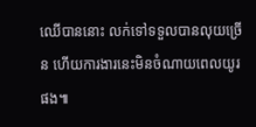ឈើបាននោះ លក់ទៅទទួលបានលុយច្រើន ហើយការងារនេះមិនចំណាយពេលយូរផង៕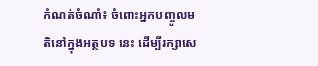កំណត់ចំណាំ៖ ចំពោះអ្នកបញ្ចូលមតិនៅក្នុងអត្ថបទ នេះ ដើម្បីរក្សាសេ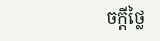ចក្ដីថ្លៃ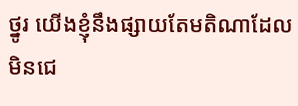ថ្នូរ យើងខ្ញុំនឹងផ្សាយតែមតិណាដែលមិនជេ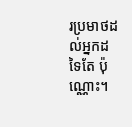រប្រមាថដល់អ្នកដទៃតែ ប៉ុណ្ណោះ។